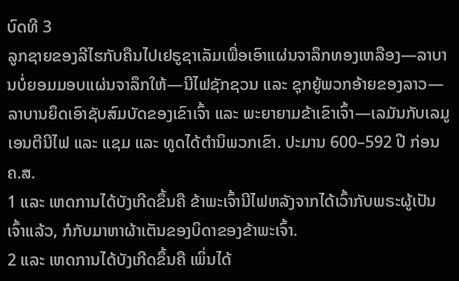ບົດທີ 3
ລູກຊາຍຂອງລີໄຮກັບຄືນໄປເຢຣູຊາເລັມເພື່ອເອົາແຜ່ນຈາລຶກທອງເຫລືອງ—ລາບານບໍ່ຍອມມອບແຜ່ນຈາລຶກໃຫ້—ນີໄຟຊັກຊວນ ແລະ ຊຸກຍູ້ພວກອ້າຍຂອງລາວ—ລາບານຍຶດເອົາຊັບສົມບັດຂອງເຂົາເຈົ້າ ແລະ ພະຍາຍາມຂ້າເຂົາເຈົ້າ—ເລມັນກັບເລມູເອນຕີນີໄຟ ແລະ ແຊມ ແລະ ທູດໄດ້ຕຳນິພວກເຂົາ. ປະມານ 600–592 ປີ ກ່ອນ ຄ.ສ.
1 ແລະ ເຫດການໄດ້ບັງເກີດຂຶ້ນຄື ຂ້າພະເຈົ້ານີໄຟຫລັງຈາກໄດ້ເວົ້າກັບພຣະຜູ້ເປັນເຈົ້າແລ້ວ, ກໍກັບມາຫາຜ້າເຕັນຂອງບິດາຂອງຂ້າພະເຈົ້າ.
2 ແລະ ເຫດການໄດ້ບັງເກີດຂຶ້ນຄື ເພິ່ນໄດ້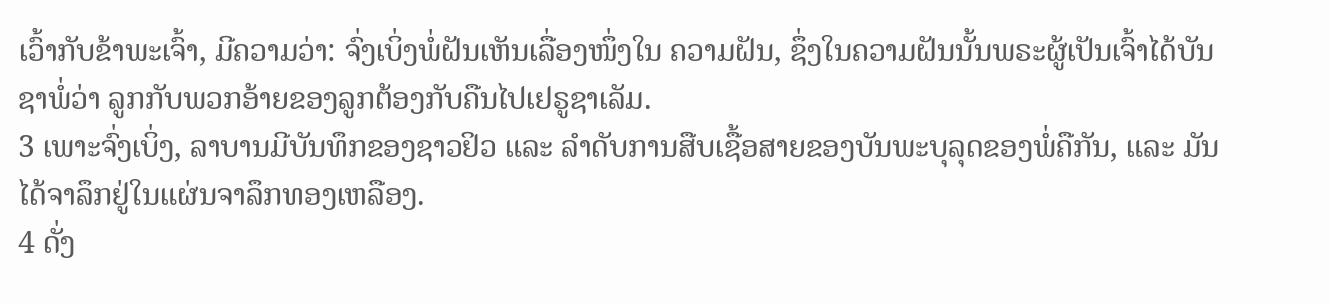ເວົ້າກັບຂ້າພະເຈົ້າ, ມີຄວາມວ່າ: ຈົ່ງເບິ່ງພໍ່ຝັນເຫັນເລື່ອງໜຶ່ງໃນ ຄວາມຝັນ, ຊຶ່ງໃນຄວາມຝັນນັ້ນພຣະຜູ້ເປັນເຈົ້າໄດ້ບັນຊາພໍ່ວ່າ ລູກກັບພວກອ້າຍຂອງລູກຕ້ອງກັບຄືນໄປເຢຣູຊາເລັມ.
3 ເພາະຈົ່ງເບິ່ງ, ລາບານມີບັນທຶກຂອງຊາວຢິວ ແລະ ລຳດັບການສືບເຊື້ອສາຍຂອງບັນພະບຸລຸດຂອງພໍ່ຄືກັນ, ແລະ ມັນໄດ້ຈາລຶກຢູ່ໃນແຜ່ນຈາລຶກທອງເຫລືອງ.
4 ດັ່ງ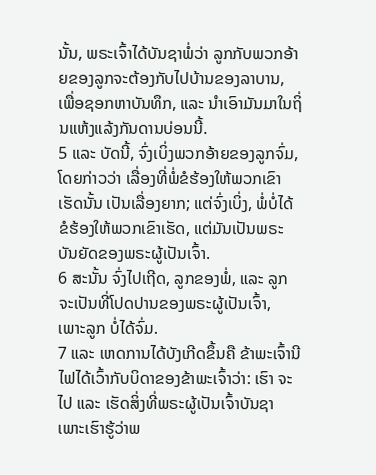ນັ້ນ, ພຣະເຈົ້າໄດ້ບັນຊາພໍ່ວ່າ ລູກກັບພວກອ້າຍຂອງລູກຈະຕ້ອງກັບໄປບ້ານຂອງລາບານ, ເພື່ອຊອກຫາບັນທຶກ, ແລະ ນຳເອົາມັນມາໃນຖິ່ນແຫ້ງແລ້ງກັນດານບ່ອນນີ້.
5 ແລະ ບັດນີ້, ຈົ່ງເບິ່ງພວກອ້າຍຂອງລູກຈົ່ມ, ໂດຍກ່າວວ່າ ເລື່ອງທີ່ພໍ່ຂໍຮ້ອງໃຫ້ພວກເຂົາເຮັດນັ້ນ ເປັນເລື່ອງຍາກ; ແຕ່ຈົ່ງເບິ່ງ, ພໍ່ບໍ່ໄດ້ຂໍຮ້ອງໃຫ້ພວກເຂົາເຮັດ, ແຕ່ມັນເປັນພຣະບັນຍັດຂອງພຣະຜູ້ເປັນເຈົ້າ.
6 ສະນັ້ນ ຈົ່ງໄປເຖີດ, ລູກຂອງພໍ່, ແລະ ລູກຈະເປັນທີ່ໂປດປານຂອງພຣະຜູ້ເປັນເຈົ້າ, ເພາະລູກ ບໍ່ໄດ້ຈົ່ມ.
7 ແລະ ເຫດການໄດ້ບັງເກີດຂຶ້ນຄື ຂ້າພະເຈົ້ານີໄຟໄດ້ເວົ້າກັບບິດາຂອງຂ້າພະເຈົ້າວ່າ: ເຮົາ ຈະໄປ ແລະ ເຮັດສິ່ງທີ່ພຣະຜູ້ເປັນເຈົ້າບັນຊາ ເພາະເຮົາຮູ້ວ່າພ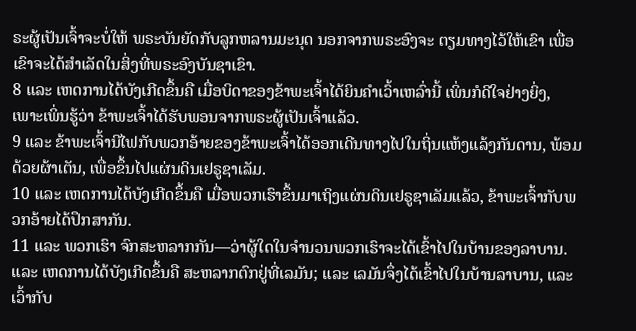ຣະຜູ້ເປັນເຈົ້າຈະບໍ່ໃຫ້ ພຣະບັນຍັດກັບລູກຫລານມະນຸດ ນອກຈາກພຣະອົງຈະ ຕຽມທາງໄວ້ໃຫ້ເຂົາ ເພື່ອເຂົາຈະໄດ້ສຳເລັດໃນສິ່ງທີ່ພຣະອົງບັນຊາເຂົາ.
8 ແລະ ເຫດການໄດ້ບັງເກີດຂຶ້ນຄື ເມື່ອບິດາຂອງຂ້າພະເຈົ້າໄດ້ຍິນຄຳເວົ້າເຫລົ່ານີ້ ເພິ່ນກໍດີໃຈຢ່າງຍິ່ງ, ເພາະເພິ່ນຮູ້ວ່າ ຂ້າພະເຈົ້າໄດ້ຮັບພອນຈາກພຣະຜູ້ເປັນເຈົ້າແລ້ວ.
9 ແລະ ຂ້າພະເຈົ້ານີໄຟກັບພວກອ້າຍຂອງຂ້າພະເຈົ້າໄດ້ອອກເດີນທາງໄປໃນຖິ່ນແຫ້ງແລ້ງກັນດານ, ພ້ອມດ້ວຍຜ້າເຕັນ, ເພື່ອຂຶ້ນໄປແຜ່ນດິນເຢຣູຊາເລັມ.
10 ແລະ ເຫດການໄດ້ບັງເກີດຂຶ້ນຄື ເມື່ອພວກເຮົາຂຶ້ນມາເຖິງແຜ່ນດິນເຢຣູຊາເລັມແລ້ວ, ຂ້າພະເຈົ້າກັບພວກອ້າຍໄດ້ປຶກສາກັນ.
11 ແລະ ພວກເຮົາ ຈົກສະຫລາກກັນ—ວ່າຜູ້ໃດໃນຈຳນວນພວກເຮົາຈະໄດ້ເຂົ້າໄປໃນບ້ານຂອງລາບານ. ແລະ ເຫດການໄດ້ບັງເກີດຂຶ້ນຄື ສະຫລາກຕົກຢູ່ທີ່ເລມັນ; ແລະ ເລມັນຈຶ່ງໄດ້ເຂົ້າໄປໃນບ້ານລາບານ, ແລະ ເວົ້າກັບ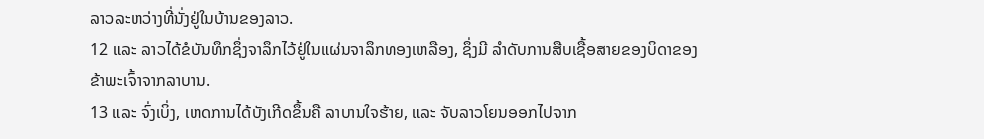ລາວລະຫວ່າງທີ່ນັ່ງຢູ່ໃນບ້ານຂອງລາວ.
12 ແລະ ລາວໄດ້ຂໍບັນທຶກຊຶ່ງຈາລຶກໄວ້ຢູ່ໃນແຜ່ນຈາລຶກທອງເຫລືອງ, ຊຶ່ງມີ ລຳດັບການສືບເຊື້ອສາຍຂອງບິດາຂອງຂ້າພະເຈົ້າຈາກລາບານ.
13 ແລະ ຈົ່ງເບິ່ງ, ເຫດການໄດ້ບັງເກີດຂຶ້ນຄື ລາບານໃຈຮ້າຍ, ແລະ ຈັບລາວໂຍນອອກໄປຈາກ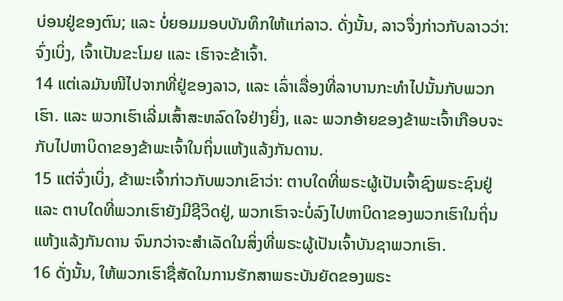ບ່ອນຢູ່ຂອງຕົນ; ແລະ ບໍ່ຍອມມອບບັນທຶກໃຫ້ແກ່ລາວ. ດັ່ງນັ້ນ, ລາວຈຶ່ງກ່າວກັບລາວວ່າ: ຈົ່ງເບິ່ງ, ເຈົ້າເປັນຂະໂມຍ ແລະ ເຮົາຈະຂ້າເຈົ້າ.
14 ແຕ່ເລມັນໜີໄປຈາກທີ່ຢູ່ຂອງລາວ, ແລະ ເລົ່າເລື່ອງທີ່ລາບານກະທຳໄປນັ້ນກັບພວກເຮົາ. ແລະ ພວກເຮົາເລີ່ມເສົ້າສະຫລົດໃຈຢ່າງຍິ່ງ, ແລະ ພວກອ້າຍຂອງຂ້າພະເຈົ້າເກືອບຈະກັບໄປຫາບິດາຂອງຂ້າພະເຈົ້າໃນຖິ່ນແຫ້ງແລ້ງກັນດານ.
15 ແຕ່ຈົ່ງເບິ່ງ, ຂ້າພະເຈົ້າກ່າວກັບພວກເຂົາວ່າ: ຕາບໃດທີ່ພຣະຜູ້ເປັນເຈົ້າຊົງພຣະຊົນຢູ່ ແລະ ຕາບໃດທີ່ພວກເຮົາຍັງມີຊີວິດຢູ່, ພວກເຮົາຈະບໍ່ລົງໄປຫາບິດາຂອງພວກເຮົາໃນຖິ່ນແຫ້ງແລ້ງກັນດານ ຈົນກວ່າຈະສຳເລັດໃນສິ່ງທີ່ພຣະຜູ້ເປັນເຈົ້າບັນຊາພວກເຮົາ.
16 ດັ່ງນັ້ນ, ໃຫ້ພວກເຮົາຊື່ສັດໃນການຮັກສາພຣະບັນຍັດຂອງພຣະ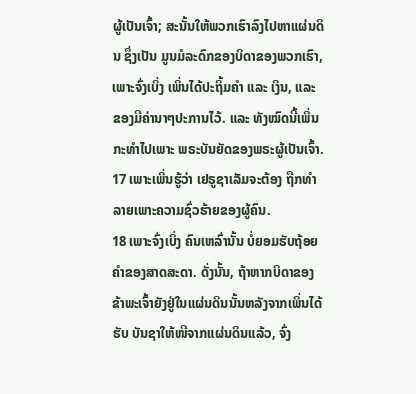ຜູ້ເປັນເຈົ້າ; ສະນັ້ນໃຫ້ພວກເຮົາລົງໄປຫາແຜ່ນດິນ ຊຶ່ງເປັນ ມູນມໍລະດົກຂອງບິດາຂອງພວກເຮົາ, ເພາະຈົ່ງເບິ່ງ ເພິ່ນໄດ້ປະຖິ້ມຄຳ ແລະ ເງິນ, ແລະ ຂອງມີຄ່ານາໆປະການໄວ້. ແລະ ທັງໝົດນີ້ເພິ່ນກະທຳໄປເພາະ ພຣະບັນຍັດຂອງພຣະຜູ້ເປັນເຈົ້າ.
17 ເພາະເພິ່ນຮູ້ວ່າ ເຢຣູຊາເລັມຈະຕ້ອງ ຖືກທຳລາຍເພາະຄວາມຊົ່ວຮ້າຍຂອງຜູ້ຄົນ.
18 ເພາະຈົ່ງເບິ່ງ ຄົນເຫລົ່ານັ້ນ ບໍ່ຍອມຮັບຖ້ອຍຄຳຂອງສາດສະດາ. ດັ່ງນັ້ນ, ຖ້າຫາກບິດາຂອງຂ້າພະເຈົ້າຍັງຢູ່ໃນແຜ່ນດິນນັ້ນຫລັງຈາກເພິ່ນໄດ້ຮັບ ບັນຊາໃຫ້ໜີຈາກແຜ່ນດິນແລ້ວ, ຈົ່ງ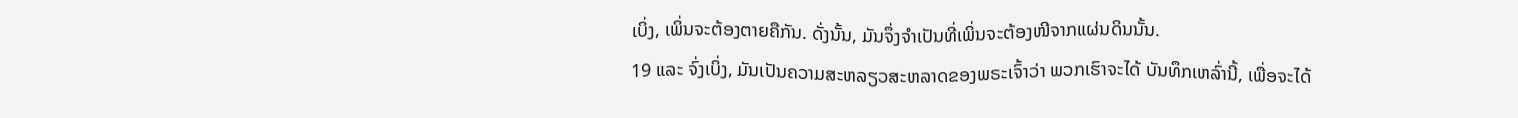ເບິ່ງ, ເພິ່ນຈະຕ້ອງຕາຍຄືກັນ. ດັ່ງນັ້ນ, ມັນຈຶ່ງຈຳເປັນທີ່ເພິ່ນຈະຕ້ອງໜີຈາກແຜ່ນດິນນັ້ນ.
19 ແລະ ຈົ່ງເບິ່ງ, ມັນເປັນຄວາມສະຫລຽວສະຫລາດຂອງພຣະເຈົ້າວ່າ ພວກເຮົາຈະໄດ້ ບັນທຶກເຫລົ່ານີ້, ເພື່ອຈະໄດ້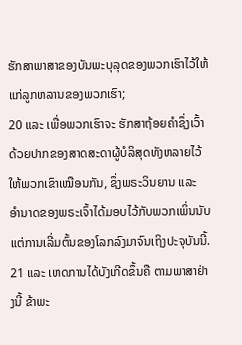ຮັກສາພາສາຂອງບັນພະບຸລຸດຂອງພວກເຮົາໄວ້ໃຫ້ແກ່ລູກຫລານຂອງພວກເຮົາ;
20 ແລະ ເພື່ອພວກເຮົາຈະ ຮັກສາຖ້ອຍຄຳຊຶ່ງເວົ້າດ້ວຍປາກຂອງສາດສະດາຜູ້ບໍລິສຸດທັງຫລາຍໄວ້ໃຫ້ພວກເຂົາເໝືອນກັນ, ຊຶ່ງພຣະວິນຍານ ແລະ ອຳນາດຂອງພຣະເຈົ້າໄດ້ມອບໄວ້ກັບພວກເພິ່ນນັບແຕ່ການເລີ່ມຕົ້ນຂອງໂລກລົງມາຈົນເຖິງປະຈຸບັນນີ້.
21 ແລະ ເຫດການໄດ້ບັງເກີດຂຶ້ນຄື ຕາມພາສາຢ່າງນີ້ ຂ້າພະ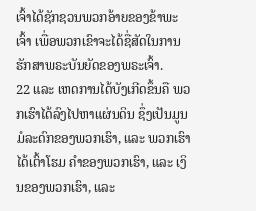ເຈົ້າໄດ້ຊັກຊວນພວກອ້າຍຂອງຂ້າພະເຈົ້າ ເພື່ອພວກເຂົາຈະໄດ້ຊື່ສັດໃນການຮັກສາພຣະບັນຍັດຂອງພຣະເຈົ້າ.
22 ແລະ ເຫດການໄດ້ບັງເກີດຂຶ້ນຄື ພວກເຮົາໄດ້ລົງໄປຫາແຜ່ນດິນ ຊຶ່ງເປັນມູນມໍລະດົກຂອງພວກເຮົາ, ແລະ ພວກເຮົາໄດ້ເຕົ້າໂຮມ ຄຳຂອງພວກເຮົາ, ແລະ ເງິນຂອງພວກເຮົາ, ແລະ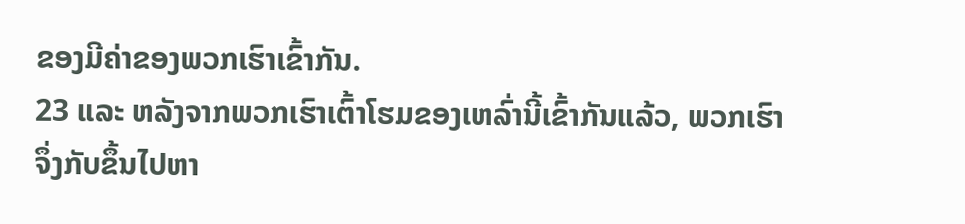ຂອງມີຄ່າຂອງພວກເຮົາເຂົ້າກັນ.
23 ແລະ ຫລັງຈາກພວກເຮົາເຕົ້າໂຮມຂອງເຫລົ່ານີ້ເຂົ້າກັນແລ້ວ, ພວກເຮົາຈຶ່ງກັບຂຶ້ນໄປຫາ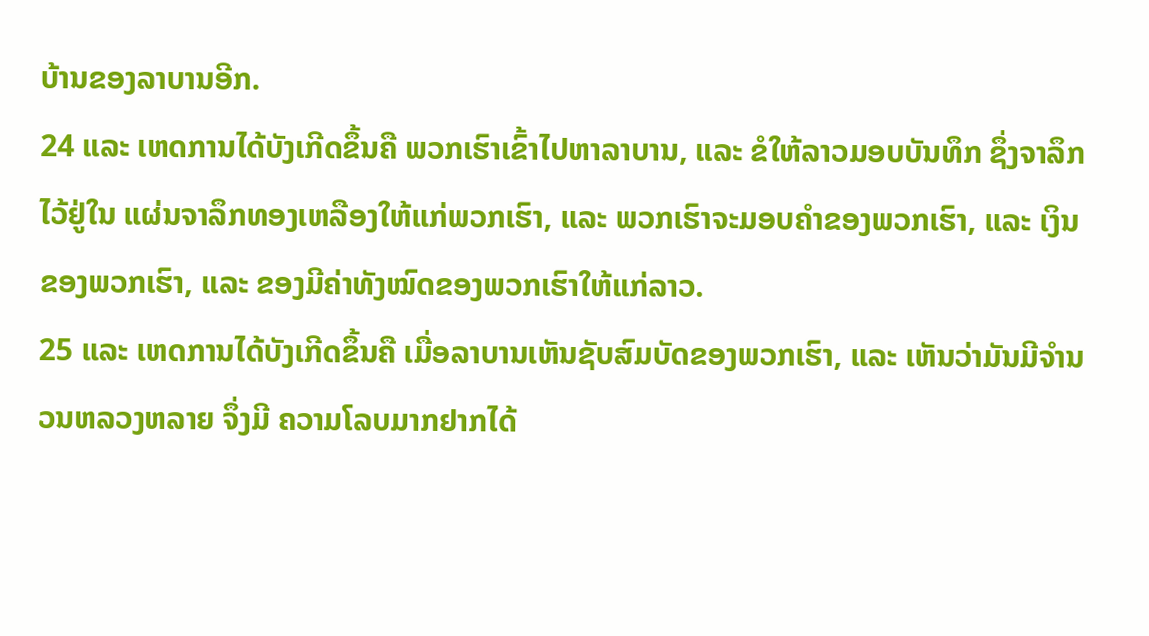ບ້ານຂອງລາບານອີກ.
24 ແລະ ເຫດການໄດ້ບັງເກີດຂຶ້ນຄື ພວກເຮົາເຂົ້າໄປຫາລາບານ, ແລະ ຂໍໃຫ້ລາວມອບບັນທຶກ ຊຶ່ງຈາລຶກໄວ້ຢູ່ໃນ ແຜ່ນຈາລຶກທອງເຫລືອງໃຫ້ແກ່ພວກເຮົາ, ແລະ ພວກເຮົາຈະມອບຄຳຂອງພວກເຮົາ, ແລະ ເງິນຂອງພວກເຮົາ, ແລະ ຂອງມີຄ່າທັງໝົດຂອງພວກເຮົາໃຫ້ແກ່ລາວ.
25 ແລະ ເຫດການໄດ້ບັງເກີດຂຶ້ນຄື ເມື່ອລາບານເຫັນຊັບສົມບັດຂອງພວກເຮົາ, ແລະ ເຫັນວ່າມັນມີຈຳນວນຫລວງຫລາຍ ຈຶ່ງມີ ຄວາມໂລບມາກຢາກໄດ້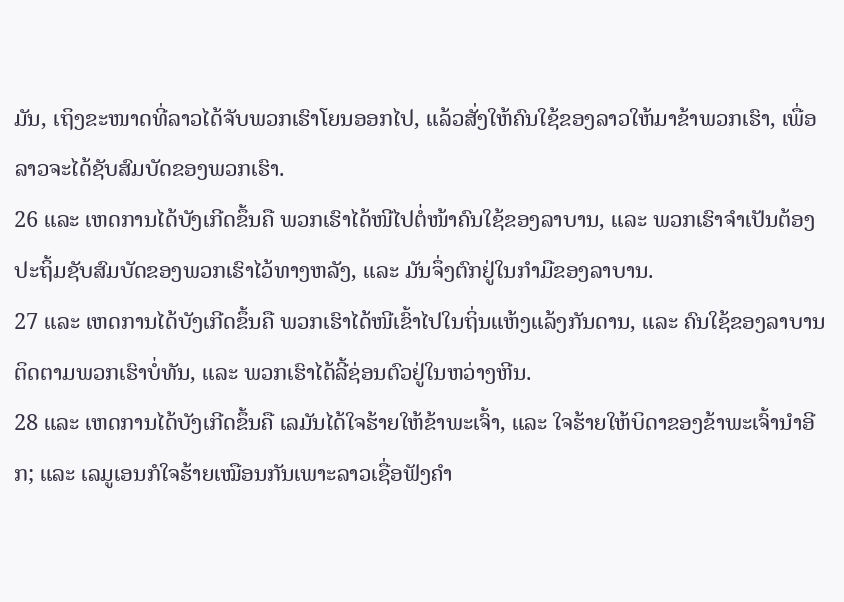ມັນ, ເຖິງຂະໜາດທີ່ລາວໄດ້ຈັບພວກເຮົາໂຍນອອກໄປ, ແລ້ວສັ່ງໃຫ້ຄົນໃຊ້ຂອງລາວໃຫ້ມາຂ້າພວກເຮົາ, ເພື່ອລາວຈະໄດ້ຊັບສົມບັດຂອງພວກເຮົາ.
26 ແລະ ເຫດການໄດ້ບັງເກີດຂຶ້ນຄື ພວກເຮົາໄດ້ໜີໄປຕໍ່ໜ້າຄົນໃຊ້ຂອງລາບານ, ແລະ ພວກເຮົາຈຳເປັນຕ້ອງປະຖິ້ມຊັບສົມບັດຂອງພວກເຮົາໄວ້ທາງຫລັງ, ແລະ ມັນຈຶ່ງຕົກຢູ່ໃນກຳມືຂອງລາບານ.
27 ແລະ ເຫດການໄດ້ບັງເກີດຂຶ້ນຄື ພວກເຮົາໄດ້ໜີເຂົ້າໄປໃນຖິ່ນແຫ້ງແລ້ງກັນດານ, ແລະ ຄົນໃຊ້ຂອງລາບານຕິດຕາມພວກເຮົາບໍ່ທັນ, ແລະ ພວກເຮົາໄດ້ລີ້ຊ່ອນຕົວຢູ່ໃນຫວ່າງຫີນ.
28 ແລະ ເຫດການໄດ້ບັງເກີດຂຶ້ນຄື ເລມັນໄດ້ໃຈຮ້າຍໃຫ້ຂ້າພະເຈົ້າ, ແລະ ໃຈຮ້າຍໃຫ້ບິດາຂອງຂ້າພະເຈົ້ານຳອີກ; ແລະ ເລມູເອນກໍໃຈຮ້າຍເໝືອນກັນເພາະລາວເຊື່ອຟັງຄຳ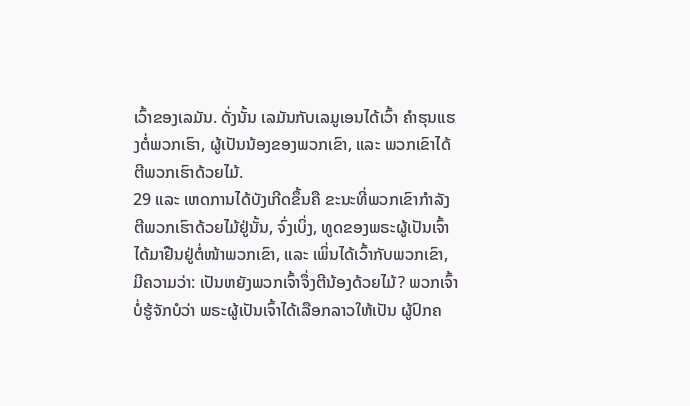ເວົ້າຂອງເລມັນ. ດັ່ງນັ້ນ ເລມັນກັບເລມູເອນໄດ້ເວົ້າ ຄຳຮຸນແຮງຕໍ່ພວກເຮົາ, ຜູ້ເປັນນ້ອງຂອງພວກເຂົາ, ແລະ ພວກເຂົາໄດ້ຕີພວກເຮົາດ້ວຍໄມ້.
29 ແລະ ເຫດການໄດ້ບັງເກີດຂຶ້ນຄື ຂະນະທີ່ພວກເຂົາກຳລັງຕີພວກເຮົາດ້ວຍໄມ້ຢູ່ນັ້ນ, ຈົ່ງເບິ່ງ, ທູດຂອງພຣະຜູ້ເປັນເຈົ້າໄດ້ມາຢືນຢູ່ຕໍ່ໜ້າພວກເຂົາ, ແລະ ເພິ່ນໄດ້ເວົ້າກັບພວກເຂົາ, ມີຄວາມວ່າ: ເປັນຫຍັງພວກເຈົ້າຈຶ່ງຕີນ້ອງດ້ວຍໄມ້? ພວກເຈົ້າບໍ່ຮູ້ຈັກບໍວ່າ ພຣະຜູ້ເປັນເຈົ້າໄດ້ເລືອກລາວໃຫ້ເປັນ ຜູ້ປົກຄ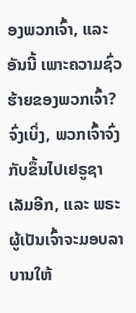ອງພວກເຈົ້າ, ແລະ ອັນນີ້ ເພາະຄວາມຊົ່ວຮ້າຍຂອງພວກເຈົ້າ? ຈົ່ງເບິ່ງ, ພວກເຈົ້າຈົ່ງກັບຂຶ້ນໄປເຢຣູຊາເລັມອີກ, ແລະ ພຣະຜູ້ເປັນເຈົ້າຈະມອບລາບານໃຫ້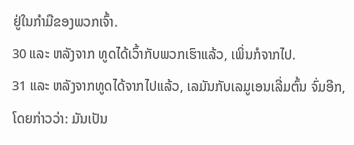ຢູ່ໃນກຳມືຂອງພວກເຈົ້າ.
30 ແລະ ຫລັງຈາກ ທູດໄດ້ເວົ້າກັບພວກເຮົາແລ້ວ, ເພິ່ນກໍຈາກໄປ.
31 ແລະ ຫລັງຈາກທູດໄດ້ຈາກໄປແລ້ວ, ເລມັນກັບເລມູເອນເລີ່ມຕົ້ນ ຈົ່ມອີກ, ໂດຍກ່າວວ່າ: ມັນເປັນ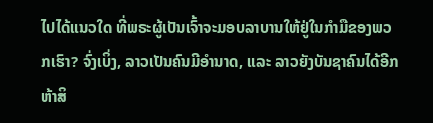ໄປໄດ້ແນວໃດ ທີ່ພຣະຜູ້ເປັນເຈົ້າຈະມອບລາບານໃຫ້ຢູ່ໃນກຳມືຂອງພວກເຮົາ? ຈົ່ງເບິ່ງ, ລາວເປັນຄົນມີອຳນາດ, ແລະ ລາວຍັງບັນຊາຄົນໄດ້ອີກຫ້າສິ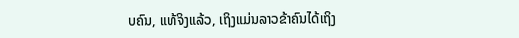ບຄົນ, ແທ້ຈິງແລ້ວ, ເຖິງແມ່ນລາວຂ້າຄົນໄດ້ເຖິງ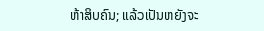ຫ້າສິບຄົນ; ແລ້ວເປັນຫຍັງຈະ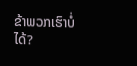ຂ້າພວກເຮົາບໍ່ໄດ້?